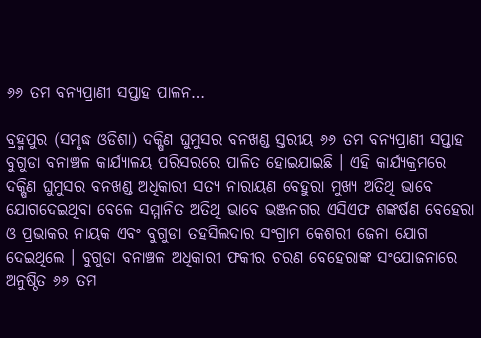୬୬ ତମ ବନ୍ୟପ୍ରାଣୀ ସପ୍ତାହ ପାଳନ…

ବ୍ରହ୍ମପୁର (ସମୃଦ୍ଧ ଓଡିଶା) ଦକ୍ଷିଣ ଘୁମୁସର ବନଖଣ୍ଡ ସ୍ତରୀୟ ୬୬ ତମ ବନ୍ୟପ୍ରାଣୀ ସପ୍ତାହ ବୁଗୁଡା ବନାଞ୍ଚଳ କାର୍ଯ୍ୟାଳୟ ପରିସରରେ ପାଳିତ ହୋଇଯାଇଛି । ଏହି କାର୍ଯ୍ୟକ୍ରମରେ ଦକ୍ଷିଣ ଘୁମୁସର ବନଖଣ୍ଡ ଅଧିକାରୀ ସତ୍ୟ ନାରାୟଣ ବେହୁରା ମୁଖ୍ୟ ଅତିଥି ଭାବେ ଯୋଗଦେଇଥିବା ବେଳେ ସମ୍ମାନିତ ଅତିଥି ଭାବେ ଭଞ୍ଜନଗର ଏସିଏଫ ଶଙ୍କର୍ଷଣ ବେହେରା ଓ ପ୍ରଭାକର ନାୟକ ଏବଂ ବୁଗୁଡା ତହସିଲଦାର ସଂଗ୍ରାମ କେଶରୀ ଜେନା ଯୋଗ ଦେଇଥିଲେ । ବୁଗୁଡା ବନାଞ୍ଚଳ ଅଧିକାରୀ ଫକୀର ଚରଣ ବେହେରାଙ୍କ ସଂଯୋଜନାରେ ଅନୁଷ୍ଠିତ ୬୬ ତମ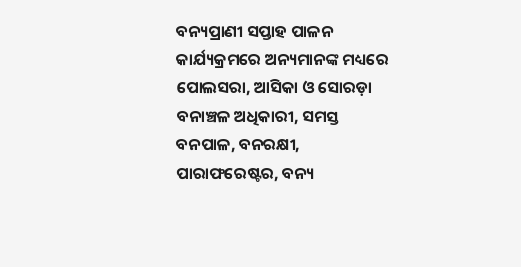ବନ୍ୟପ୍ରାଣୀ ସପ୍ତାହ ପାଳନ କାର୍ଯ୍ୟକ୍ରମରେ ଅନ୍ୟମାନଙ୍କ ମଧ୍ୟରେ ପୋଲସରା, ଆସିକା ଓ ସୋରଡ଼ା ବନାଞ୍ଚଳ ଅଧିକାରୀ, ସମସ୍ତ ବନପାଳ, ବନରକ୍ଷୀ, ପାରାଫରେଷ୍ଟର, ବନ୍ୟ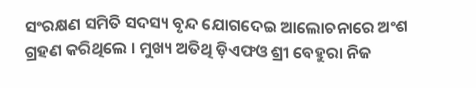ସଂରକ୍ଷଣ ସମିତି ସଦସ୍ୟ ବୃନ୍ଦ ଯୋଗଦେଇ ଆଲୋଚନାରେ ଅଂଶ ଗ୍ରହଣ କରିଥିଲେ । ମୁଖ୍ୟ ଅତିଥି ଡ଼ିଏଫଓ ଶ୍ରୀ ବେହୁରା ନିଜ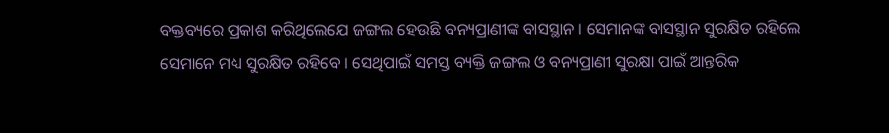ବକ୍ତବ୍ୟରେ ପ୍ରକାଶ କରିଥିଲେଯେ ଜଙ୍ଗଲ ହେଉଛି ବନ୍ୟପ୍ରାଣୀଙ୍କ ବାସସ୍ଥାନ । ସେମାନଙ୍କ ବାସସ୍ଥାନ ସୁରକ୍ଷିତ ରହିଲେ ସେମାନେ ମଧ୍ୟ ସୁରକ୍ଷିତ ରହିବେ । ସେଥିପାଇଁ ସମସ୍ତ ବ୍ୟକ୍ତି ଜଙ୍ଗଲ ଓ ବନ୍ୟପ୍ରାଣୀ ସୁରକ୍ଷା ପାଇଁ ଆନ୍ତରିକ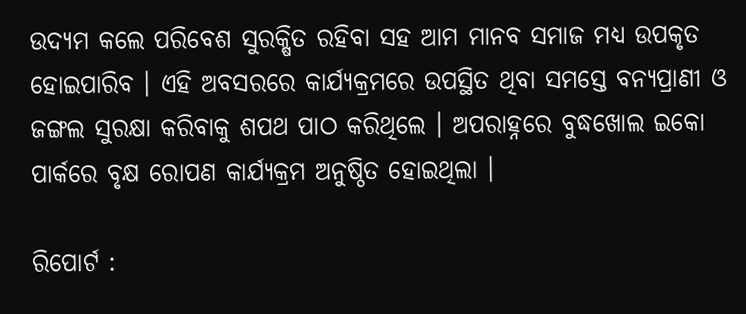ଉଦ୍ୟମ କଲେ ପରିବେଶ ସୁରକ୍ଷିତ ରହିବା ସହ ଆମ ମାନବ ସମାଜ ମଧ୍ୟ ଉପକୃତ ହୋଇପାରିବ । ଏହି ଅବସରରେ କାର୍ଯ୍ୟକ୍ରମରେ ଉପସ୍ଥିତ ଥିବା ସମସ୍ତେ ବନ୍ୟପ୍ରାଣୀ ଓ ଜଙ୍ଗଲ ସୁରକ୍ଷା କରିବାକୁ ଶପଥ ପାଠ କରିଥିଲେ । ଅପରାହ୍ନରେ ବୁଦ୍ଧଖୋଲ ଇକୋ ପାର୍କରେ ବୃକ୍ଷ ରୋପଣ କାର୍ଯ୍ୟକ୍ରମ ଅନୁଷ୍ଠିତ ହୋଇଥିଲା ।

ରିପୋର୍ଟ :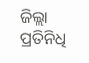ଜିଲ୍ଲା ପ୍ରତିନିଧି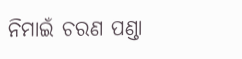ନିମାଇଁ ଚରଣ ପଣ୍ଡା